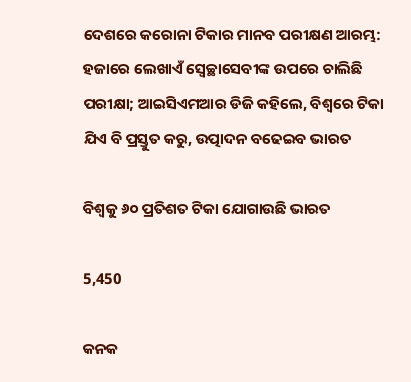ଦେଶରେ କରୋନା ଟିକାର ମାନବ ପରୀକ୍ଷଣ ଆରମ୍ଭ: ହଜାରେ ଲେଖାଏଁ ସ୍ୱେଚ୍ଛାସେବୀଙ୍କ ଉପରେ ଚାଲିଛି ପରୀକ୍ଷା; ଆଇସିଏମଆର ଡିଜି କହିଲେ, ବିଶ୍ୱରେ ଟିକା ଯିଏ ବି ପ୍ରସ୍ତୁତ କରୁ, ଉତ୍ପାଦନ ବଢେଇବ ଭାରତ

ବିଶ୍ୱକୁ ୬୦ ପ୍ରତିଶତ ଟିକା ଯୋଗାଉଛି ଭାରତ

5,450

କନକ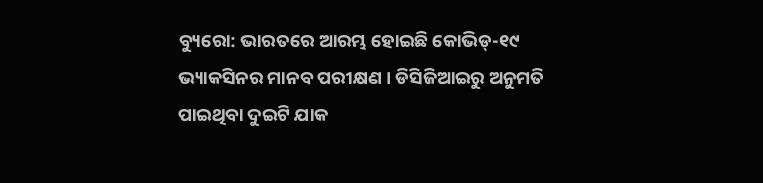ବ୍ୟୁରୋ: ଭାରତରେ ଆରମ୍ଭ ହୋଇଛି କୋଭିଡ୍-୧୯ ଭ୍ୟାକସିନର ମାନବ ପରୀକ୍ଷଣ । ଡିସିଜିଆଇରୁ ଅନୁମତି ପାଇଥିବା ଦୁଇଟି ଯାକ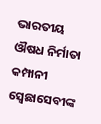ଭାରତୀୟ ଔଷଧ ନିର୍ମାତା କମ୍ପାନୀ ସ୍ୱେଛାସେବୀଙ୍କ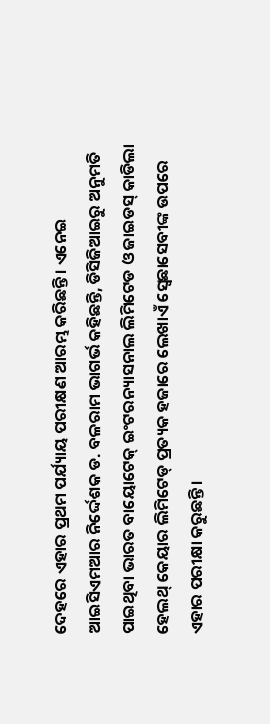ଦେହରେ ଏହାର ପ୍ରଥମ ପର୍ଯ୍ୟାୟ ପରୀକ୍ଷଣ ଆରମ୍ଭ କରିଛନ୍ତି । ଏନେଇ ଆଇସିଏମଆର ନିର୍ଦ୍ଦେଶକ ଡ. ବଳରାମ ଭାଗର୍ଭ କହିଛନ୍ତି, ଡିସିଜିଆଇରୁ ଅନୁମତି ପାଇଥିବା ଭାରତ ବାୟୋଟେକ୍ ଇଂଟରନ୍ୟାସନାଲ ଲିମିଟେଡ ଓ ଜାଇଡସ୍ କାଡିଲା ହେଲଥ୍ କେୟାର ଲିମିଟେଡ୍ ପ୍ରତ୍ୟକ ହଜାରେ ଲେଖାଏଁ ସ୍ୱେଛାସେବୀଙ୍କ ଉପରେ ଏହାର ପରୀକ୍ଷା କରୁଛନ୍ତି ।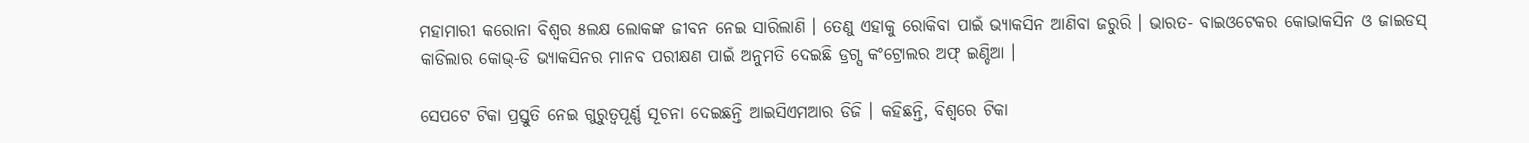ମହାମାରୀ କରୋନା ବିଶ୍ୱର ୫ଲକ୍ଷ ଲୋକଙ୍କ ଜୀବନ ନେଇ ସାରିଲାଣି । ତେଣୁ ଏହାକୁ ରୋକିବା ପାଇଁ ଭ୍ୟାକସିନ ଆଣିବା ଜରୁରି । ଭାରତ- ବାଇଓଟେକର କୋଭାକସିନ ଓ ଜାଇଡସ୍ କାଡିଲାର କୋଭ୍-ଡି ଭ୍ୟାକସିନର ମାନବ ପରୀକ୍ଷଣ ପାଇଁ ଅନୁମତି ଦେଇଛି ଡ୍ରଗ୍ସ କଂଟ୍ରୋଲର ଅଫ୍ ଇଣ୍ଡିଆ ।

ସେପଟେ ଟିକା ପ୍ରସ୍ତୁତି ନେଇ ଗୁରୁତ୍ୱପୂର୍ଣ୍ଣ ସୂଚନା ଦେଇଛନ୍ତି ଆଇସିଏମଆର ଡିଜି । କହିଛନ୍ତି, ବିଶ୍ୱରେ ଟିକା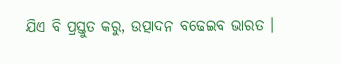ଯିଏ ବି ପ୍ରସ୍ତୁତ କରୁ, ଉତ୍ପାଦନ ବଢେଇବ ଭାରତ ।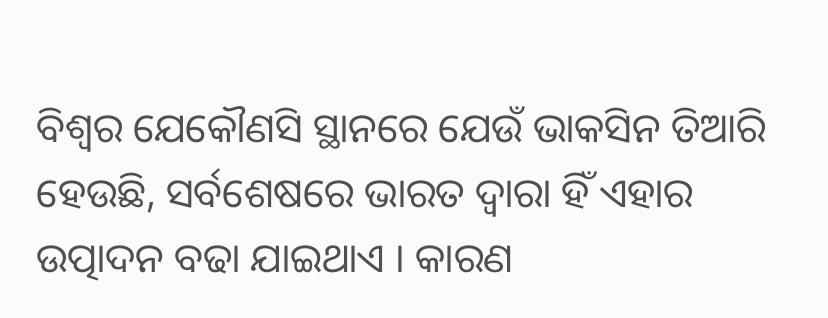ବିଶ୍ୱର ଯେକୌଣସି ସ୍ଥାନରେ ଯେଉଁ ଭାକସିନ ତିଆରି ହେଉଛି, ସର୍ବଶେଷରେ ଭାରତ ଦ୍ୱାରା ହିଁ ଏହାର ଉତ୍ପାଦନ ବଢା ଯାଇଥାଏ । କାରଣ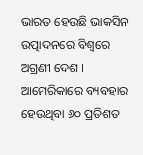ଭାରତ ହେଉଛି ଭାକସିନ ଉତ୍ପାଦନରେ ବିଶ୍ୱରେ ଅଗ୍ରଣୀ ଦେଶ । ଆମେରିକାରେ ବ୍ୟବହାର ହେଉଥିବା ୬୦ ପ୍ରତିଶତ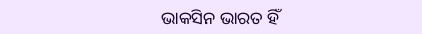ଭାକସିନ ଭାରତ ହିଁ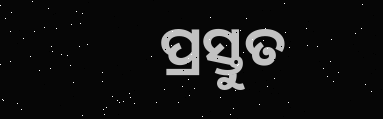ପ୍ରସ୍ତୁତ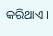କରିଥାଏ ।